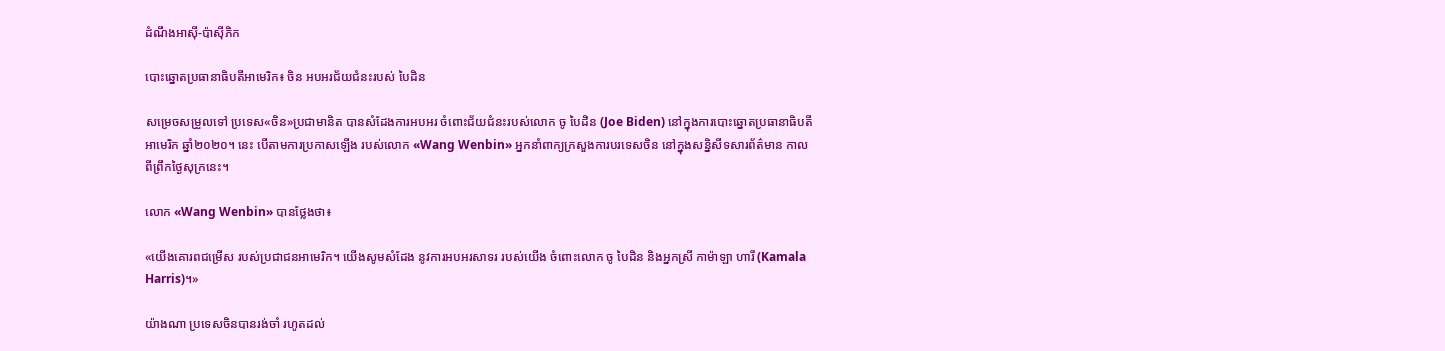ដំណឹងអាស៊ី-ប៉ាស៊ីភិក

បោះឆ្នោតប្រធានាធិបតីអាមេរិក៖ ចិន អបអរជ័យជំនះរបស់ បៃដិន

សម្រេចសម្រួលទៅ ប្រទេស«ចិន»ប្រជាមានិត បានសំដែងការអបអរ ចំពោះជ័យជំនះរបស់លោក ចូ បៃដិន (Joe Biden) នៅក្នុងការបោះឆ្នោតប្រធានាធិបតីអាមេរិក ឆ្នាំ២០២០។ នេះ បើតាមការប្រកាសឡើង របស់លោក «Wang Wenbin» អ្នកនាំពាក្យក្រសួងការបរទេសចិន នៅក្នុងសន្និសីទសារព័ត៌មាន កាលពីព្រឹកថ្ងៃសុក្រនេះ។

លោក «Wang Wenbin» បានថ្លែងថា៖

«យើងគោរពជម្រើស របស់ប្រជាជនអាមេរិក។ យើងសូមសំដែង នូវការអបអរសាទរ របស់យើង ចំពោះលោក ចូ បៃដិន និងអ្នកស្រី កាម៉ាឡា ហារី (Kamala Harris)។»

យ៉ាងណា ប្រទេសចិនបានរង់ចាំ រហូតដល់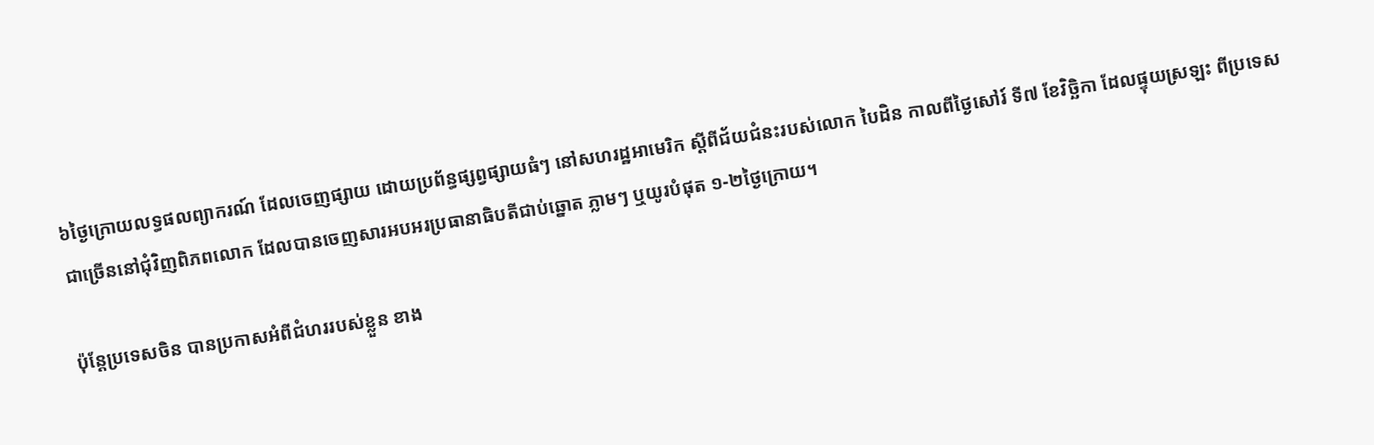៦ថ្ងៃក្រោយលទ្ធផលព្យាករណ៍ ដែលចេញផ្សាយ ដោយប្រព័ន្ធផ្សព្វផ្សាយធំៗ នៅសហរដ្ឋអាមេរិក ស្ដីពីជ័យជំនះរបស់លោក បៃដិន កាលពីថ្ងៃសៅរ៍ ទី៧ ខែវិច្ឆិកា ដែលផ្ទុយស្រឡះ ពីប្រទេសជាច្រើននៅជុំវិញពិភពលោក ដែលបានចេញសារអបអរប្រធានាធិបតីជាប់ឆ្នោត ភ្លាមៗ ឬយូរបំផុត ១-២ថ្ងៃក្រោយ។

ប៉ុន្តែប្រទេសចិន បានប្រកាសអំពីជំហររបស់ខ្លួន ខាង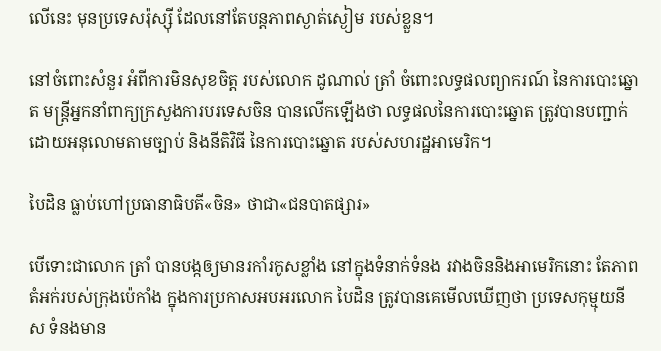លើនេះ មុនប្រទេសរ៉ុស្ស៊ី ដែលនៅតែបន្តភាពស្ងាត់ស្ងៀម របស់ខ្លួន។

នៅចំពោះសំនួរ អំពីការមិនសុខចិត្ត របស់លោក ដូណាល់ ត្រាំ ចំពោះលទ្ធផលព្យាករណ៍ នៃការបោះឆ្នោត មន្ត្រីអ្នកនាំពាក្យក្រសួងការបរទេសចិន បានលើកឡើងថា លទ្ធផលនៃការបោះឆ្នោត ត្រូវបានបញ្ជាក់ ដោយអនុលោមតាមច្បាប់ និងនីតិវិធី នៃការបោះឆ្នោត របស់សហរដ្ឋអាមេរិក។

បៃដិន ធ្លាប់ហៅប្រធានាធិបតី«ចិន» ថាជា«ជនបាតផ្សារ»

បើទោះជាលោក ត្រាំ បានបង្កឲ្យមានរកាំរកូសខ្លាំង នៅក្នុងទំនាក់ទំនង រវាងចិននិងអាមេរិកនោះ តែភាពតំអក់របស់ក្រុងប៉េកាំង ក្នុងការប្រកាសអបអរលោក បៃដិន ត្រូវបានគេមើលឃើញថា ប្រទេសកុម្មុយនីស ទំនងមាន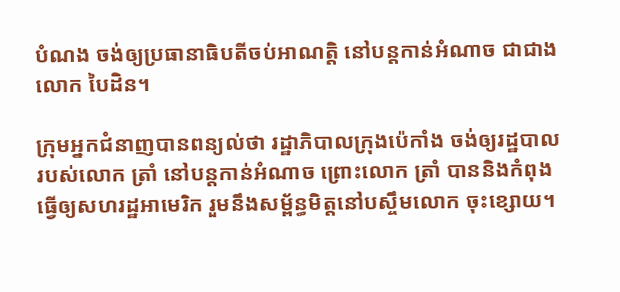បំណង ចង់ឲ្យប្រធានាធិបតីចប់អាណត្តិ នៅបន្តកាន់អំណាច ជាជាងលោក បៃដិន។

ក្រុមអ្នកជំនាញបានពន្យល់ថា រដ្ឋាភិបាលក្រុងប៉េកាំង ចង់ឲ្យរដ្ឋបាលរបស់លោក ត្រាំ នៅបន្តកាន់អំណាច ព្រោះលោក ត្រាំ បាននិងកំពុងធ្វើឲ្យសហរដ្ឋអាមេរិក រួមនឹងសម្ព័ន្ធមិត្តនៅបស្ចឹមលោក ចុះខ្សោយ។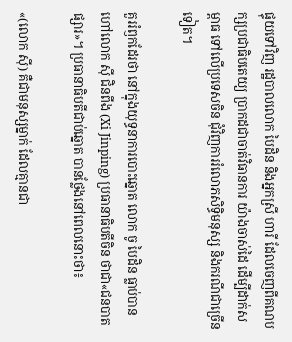ផ្ទុយទៅវិញ រដ្ឋបាលលោក បៃដិន និងអ្នកស្រី ហារី ដែលចេញពីគណបក្សប្រជាធិបតេយ្យ ប្រាកដជាចាត់វិធានការ យ៉ាងចាស់ដៃ ដើម្បីដាក់សម្ពាធ ទៅលើប្រទេសចិន ជុំវិញការរំលោភសិទ្ធិមនុស្ស និងករណីជាច្រើនទៀត។

គួររំឭកដែរថា នៅក្នុងយុទ្ធនាការបោះឆ្នោត លោក ចូ បៃដិន ធ្លាប់បានហៅលោក ស៊ី ជិនពីង (Xi Jinping) ប្រធានាធិបតីចិន ថាជា«ជនបាតផ្សារ»។ ប្រធានាធិបតីជាប់ឆ្នោត បានថ្លែងនៅពេលនោះថា៖

«(លោក ស៊ី) គឺជាមនុស្សម្នាក់ ដែលគ្មានជា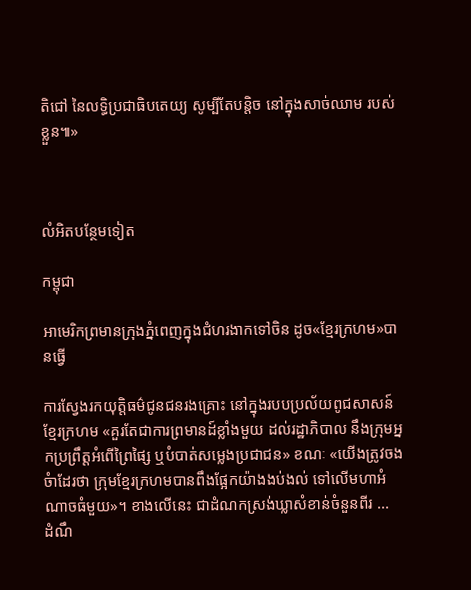តិជៅ នៃលទ្ធិប្រជាធិបតេយ្យ សូម្បីតែបន្តិច នៅក្នុងសាច់ឈាម របស់ខ្លួន៕»



លំអិតបន្ថែមទៀត

កម្ពុជា

អាមេរិកព្រមានក្រុងភ្នំពេញក្នុងជំហរងាកទៅចិន ដូច«ខ្មែរក្រហម»បានធ្វើ

ការស្វែងរកយុត្តិធម៌ជូនជនរងគ្រោះ នៅក្នុងរបបប្រល័យពូជសាសន៍ ខ្មែរក្រហម «គួរតែជាការព្រមានដ៍ខ្លាំងមួយ ដល់រដ្ឋាភិបាល នឹងក្រុមអ្នកប្រព្រឹត្តអំពើព្រៃផ្សៃ ឬបំបាត់សម្លេងប្រជាជន» ខណៈ «យើងត្រូវចងចំាដែរថា ក្រុមខ្មែរក្រហមបានពឹងផ្អែកយ៉ាងងប់ងល់ ទៅលើមហាអំណាចធំមួយ»។ ខាងលើនេះ ជាដំណកស្រង់ឃ្លាសំខាន់ចំនួនពីរ ...
ដំណឹ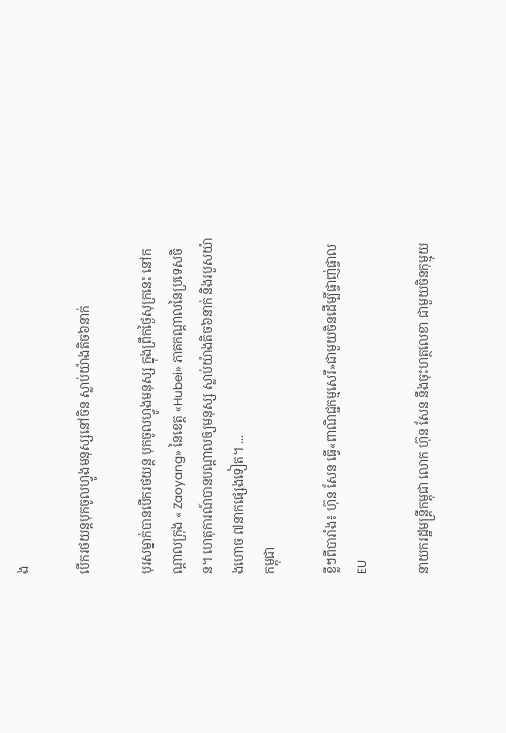ង

បើករថយន្ដបុកចូលហ្វូងមនុស្សនៅចិន ស្លាប់យ៉ាងតិច៦នាក់

បុរសម្នាក់បានបើករថយន្ដ បុកចូលហ្វូងមនុស្ស ក្នុងព្រឹកថ្ងៃសុក្រនេះ នៅកណ្ដាលក្រុង « Zaoyang» នៃខេត្ត «Hubei» ភាគកណ្ដាលនៃប្រទេសចិន។ ហេតុការណ៍បានបណ្ដាលឲ្យមនុស្ស ស្លាប់យ៉ាងតិច៦នាក់ និងរបួសយ៉ាងហោច ៧នាកផ្សេងទៀត។ ...
កម្ពុជា

ខ្លីៗពីបារាំង៖ ហ៊ុន សែន ធ្វើ«ពាណិជ្ជកម្មសេរី»ជាមួយចិនដើម្បីផ្ចាញ់ផ្ចាល EU

នាយករដ្ឋមន្ត្រីកម្ពុជា លោក ហ៊ុន សែន នឹងចុះហត្ថលេខា ជាមួយចិនកុម្មុយ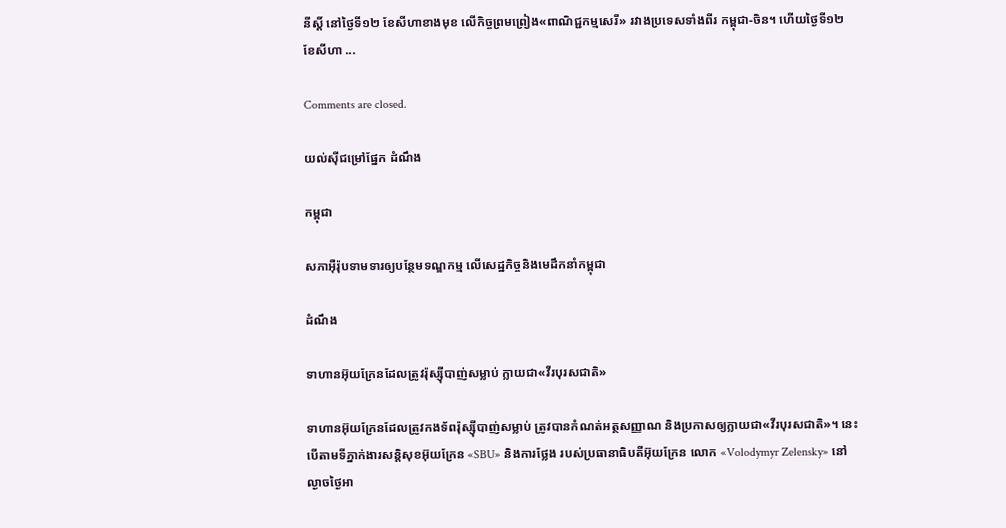នីស្ដិ៍ នៅថ្ងៃទី១២ ខែសីហាខាងមុខ លើកិច្ចព្រមព្រៀង«ពាណិជ្ជកម្មសេរី» រវាងប្រទេសទាំងពីរ កម្ពុជា-ចិន។ ហើយថ្ងៃទី១២ ខែសីហា ...

Comments are closed.

យល់ស៊ីជម្រៅផ្នែក ដំណឹង

កម្ពុជា

សភាអ៊ឺរ៉ុបទាមទារឲ្យបន្ថែមទណ្ឌកម្ម លើសេដ្ឋកិច្ចនិងមេដឹកនាំកម្ពុជា

ដំណឹង

ទាហានអ៊ុយក្រែនដែលត្រូវរ៉ុស្ស៊ីបាញ់សម្លាប់ ក្លាយជា«វីរបុរសជាតិ»

ទាហានអ៊ុយក្រែនដែលត្រូវកងទ័ពរ៉ុស្ស៊ីបាញ់សម្លាប់ ត្រូវបានកំណត់អត្ថសញ្ញាណ និងប្រកាសឲ្យក្លាយជា«វីរបុរសជាតិ»។ នេះ បើតាមទីភ្នាក់ងារសន្តិសុខអ៊ុយក្រែន «SBU» និងការថ្លែង របស់ប្រធានាធិបតីអ៊ុយក្រែន លោក «Volodymyr Zelensky» នៅល្ងាចថ្ងៃអា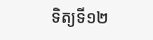ទិត្យទី១២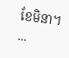ខែមិនា។ ...